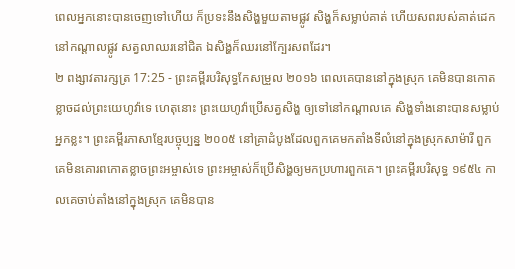ពេលអ្នកនោះបានចេញទៅហើយ ក៏ប្រទះនឹងសិង្ហមួយតាមផ្លូវ សិង្ហក៏សម្លាប់គាត់ ហើយសពរបស់គាត់ដេកនៅកណ្ដាលផ្លូវ សត្វលាឈរនៅជិត ឯសិង្ហក៏ឈរនៅក្បែរសពដែរ។
២ ពង្សាវតារក្សត្រ 17:25 - ព្រះគម្ពីរបរិសុទ្ធកែសម្រួល ២០១៦ ពេលគេបាននៅក្នុងស្រុក គេមិនបានកោតខ្លាចដល់ព្រះយេហូវ៉ាទេ ហេតុនោះ ព្រះយេហូវ៉ាប្រើសត្វសិង្ហ ឲ្យទៅនៅកណ្ដាលគេ សិង្ហទាំងនោះបានសម្លាប់អ្នកខ្លះ។ ព្រះគម្ពីរភាសាខ្មែរបច្ចុប្បន្ន ២០០៥ នៅគ្រាដំបូងដែលពួកគេមកតាំងទីលំនៅក្នុងស្រុកសាម៉ារី ពួកគេមិនគោរពកោតខ្លាចព្រះអម្ចាស់ទេ ព្រះអម្ចាស់ក៏ប្រើសិង្ហឲ្យមកប្រហារពួកគេ។ ព្រះគម្ពីរបរិសុទ្ធ ១៩៥៤ កាលគេចាប់តាំងនៅក្នុងស្រុក គេមិនបាន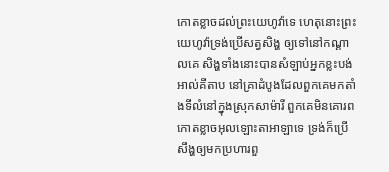កោតខ្លាចដល់ព្រះយេហូវ៉ាទេ ហេតុនោះព្រះយេហូវ៉ាទ្រង់ប្រើសត្វសិង្ហ ឲ្យទៅនៅកណ្តាលគេ សិង្ហទាំងនោះបានសំឡាប់អ្នកខ្លះបង់ អាល់គីតាប នៅគ្រាដំបូងដែលពួកគេមកតាំងទីលំនៅក្នុងស្រុកសាម៉ារី ពួកគេមិនគោរពកោតខ្លាចអុលឡោះតាអាឡាទេ ទ្រង់ក៏ប្រើសឹង្ហឲ្យមកប្រហារពួ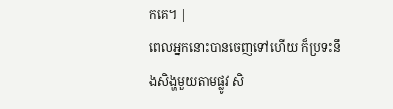កគេ។ |
ពេលអ្នកនោះបានចេញទៅហើយ ក៏ប្រទះនឹងសិង្ហមួយតាមផ្លូវ សិ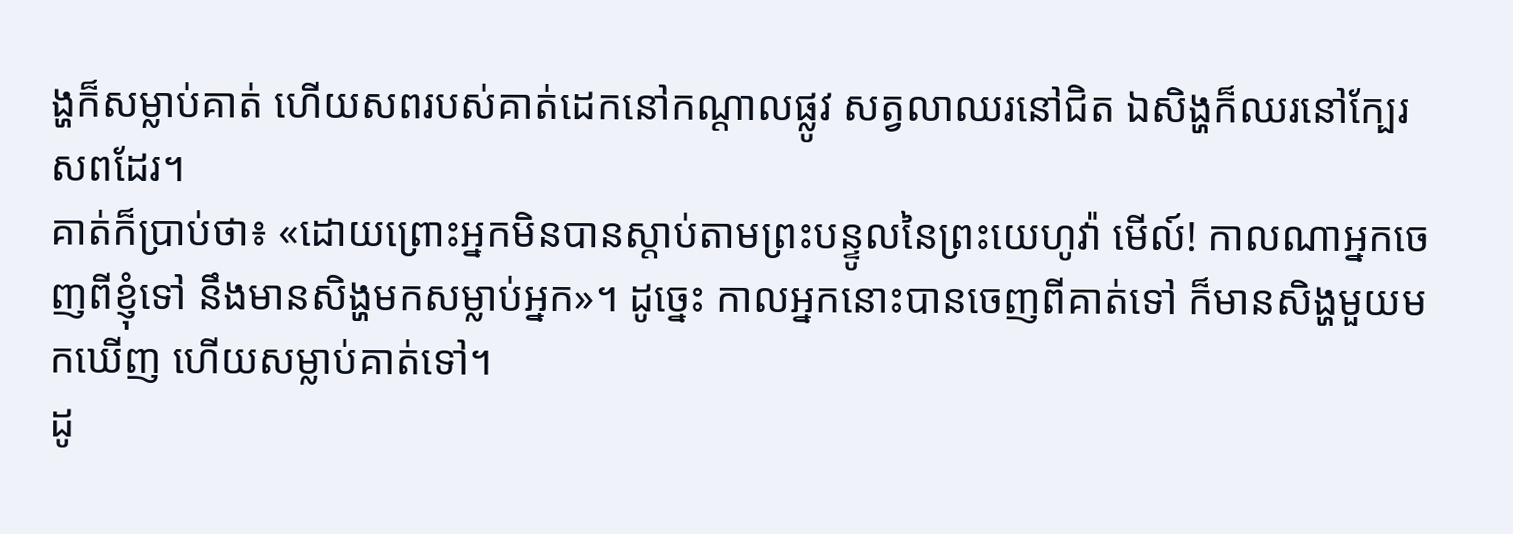ង្ហក៏សម្លាប់គាត់ ហើយសពរបស់គាត់ដេកនៅកណ្ដាលផ្លូវ សត្វលាឈរនៅជិត ឯសិង្ហក៏ឈរនៅក្បែរសពដែរ។
គាត់ក៏ប្រាប់ថា៖ «ដោយព្រោះអ្នកមិនបានស្តាប់តាមព្រះបន្ទូលនៃព្រះយេហូវ៉ា មើល៍! កាលណាអ្នកចេញពីខ្ញុំទៅ នឹងមានសិង្ហមកសម្លាប់អ្នក»។ ដូច្នេះ កាលអ្នកនោះបានចេញពីគាត់ទៅ ក៏មានសិង្ហមួយមកឃើញ ហើយសម្លាប់គាត់ទៅ។
ដូ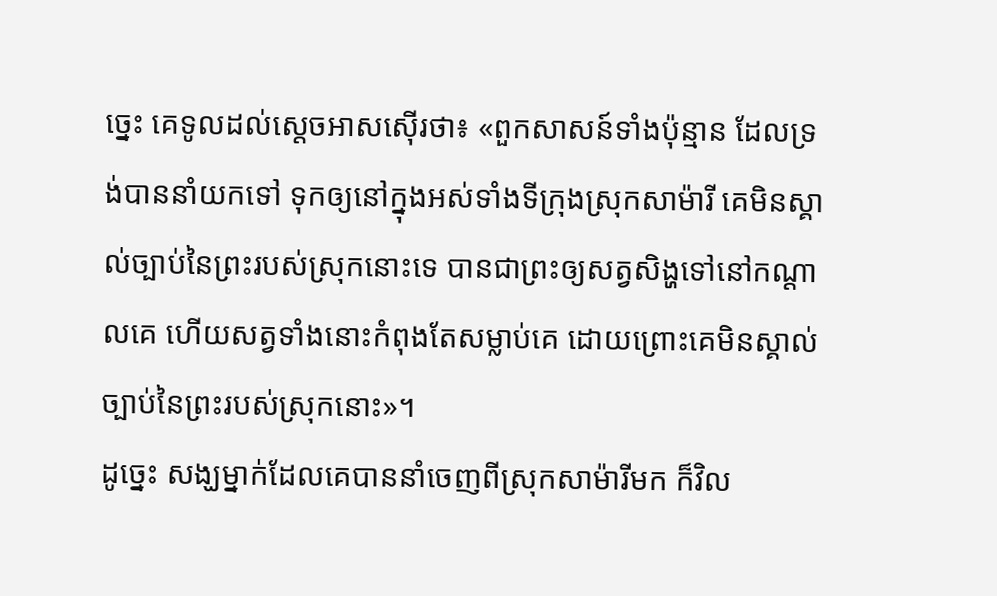ច្នេះ គេទូលដល់ស្តេចអាសស៊ើរថា៖ «ពួកសាសន៍ទាំងប៉ុន្មាន ដែលទ្រង់បាននាំយកទៅ ទុកឲ្យនៅក្នុងអស់ទាំងទីក្រុងស្រុកសាម៉ារី គេមិនស្គាល់ច្បាប់នៃព្រះរបស់ស្រុកនោះទេ បានជាព្រះឲ្យសត្វសិង្ហទៅនៅកណ្ដាលគេ ហើយសត្វទាំងនោះកំពុងតែសម្លាប់គេ ដោយព្រោះគេមិនស្គាល់ច្បាប់នៃព្រះរបស់ស្រុកនោះ»។
ដូច្នេះ សង្ឃម្នាក់ដែលគេបាននាំចេញពីស្រុកសាម៉ារីមក ក៏វិល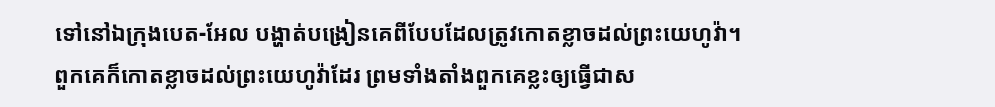ទៅនៅឯក្រុងបេត-អែល បង្ហាត់បង្រៀនគេពីបែបដែលត្រូវកោតខ្លាចដល់ព្រះយេហូវ៉ា។
ពួកគេក៏កោតខ្លាចដល់ព្រះយេហូវ៉ាដែរ ព្រមទាំងតាំងពួកគេខ្លះឲ្យធ្វើជាស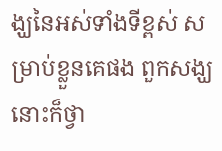ង្ឃនៃអស់ទាំងទីខ្ពស់ សម្រាប់ខ្លួនគេផង ពួកសង្ឃនោះក៏ថ្វា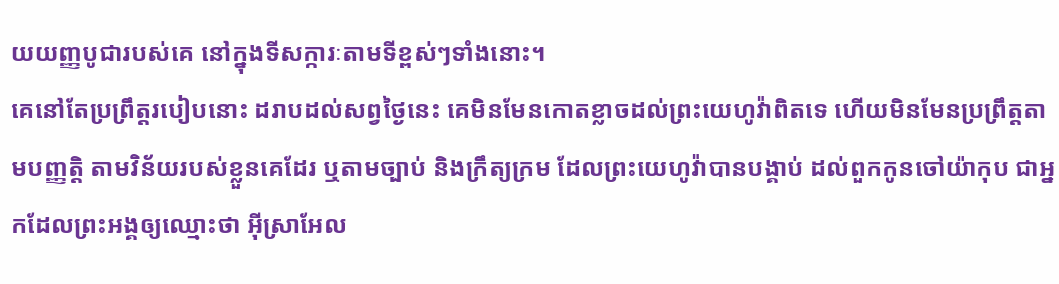យយញ្ញបូជារបស់គេ នៅក្នុងទីសក្ការៈតាមទីខ្ពស់ៗទាំងនោះ។
គេនៅតែប្រព្រឹត្តរបៀបនោះ ដរាបដល់សព្វថ្ងៃនេះ គេមិនមែនកោតខ្លាចដល់ព្រះយេហូវ៉ាពិតទេ ហើយមិនមែនប្រព្រឹត្តតាមបញ្ញត្តិ តាមវិន័យរបស់ខ្លួនគេដែរ ឬតាមច្បាប់ និងក្រឹត្យក្រម ដែលព្រះយេហូវ៉ាបានបង្គាប់ ដល់ពួកកូនចៅយ៉ាកុប ជាអ្នកដែលព្រះអង្គឲ្យឈ្មោះថា អ៊ីស្រាអែល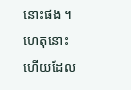នោះផង ។
ហេតុនោះហើយដែល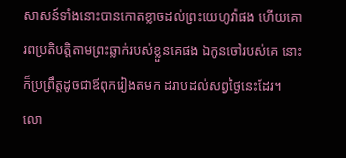សាសន៍ទាំងនោះបានកោតខ្លាចដល់ព្រះយេហូវ៉ាផង ហើយគោរពប្រតិបត្តិតាមព្រះឆ្លាក់របស់ខ្លួនគេផង ឯកូនចៅរបស់គេ នោះក៏ប្រព្រឹត្តដូចជាឪពុករៀងតមក ដរាបដល់សព្វថ្ងៃនេះដែរ។
លោ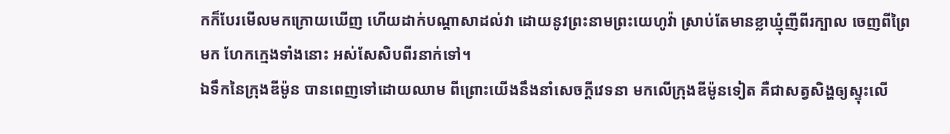កក៏បែរមើលមកក្រោយឃើញ ហើយដាក់បណ្ដាសាដល់វា ដោយនូវព្រះនាមព្រះយេហូវ៉ា ស្រាប់តែមានខ្លាឃ្មុំញីពីរក្បាល ចេញពីព្រៃមក ហែកក្មេងទាំងនោះ អស់សែសិបពីរនាក់ទៅ។
ឯទឹកនៃក្រុងឌីម៉ូន បានពេញទៅដោយឈាម ពីព្រោះយើងនឹងនាំសេចក្ដីវេទនា មកលើក្រុងឌីម៉ូនទៀត គឺជាសត្វសិង្ហឲ្យស្ទុះលើ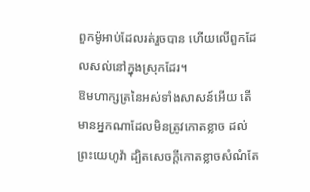ពួកម៉ូអាប់ដែលរត់រួចបាន ហើយលើពួកដែលសល់នៅក្នុងស្រុកដែរ។
ឱមហាក្សត្រនៃអស់ទាំងសាសន៍អើយ តើមានអ្នកណាដែលមិនត្រូវកោតខ្លាច ដល់ព្រះយេហូវ៉ា ដ្បិតសេចក្ដីកោតខ្លាចសំណំតែ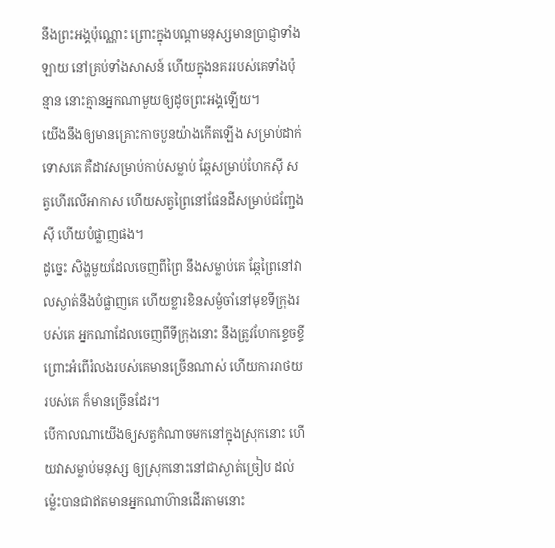នឹងព្រះអង្គប៉ុណ្ណោះ ព្រោះក្នុងបណ្ដាមនុស្សមានប្រាជ្ញាទាំងឡាយ នៅគ្រប់ទាំងសាសន៍ ហើយក្នុងនគររបស់គេទាំងប៉ុន្មាន នោះគ្មានអ្នកណាមួយឲ្យដូចព្រះអង្គឡើយ។
យើងនឹងឲ្យមានគ្រោះកាចបួនយ៉ាងកើតឡើង សម្រាប់ដាក់ទោសគេ គឺដាវសម្រាប់កាប់សម្លាប់ ឆ្កែសម្រាប់ហែកស៊ី សត្វហើរលើអាកាស ហើយសត្វព្រៃនៅផែនដីសម្រាប់ជញ្ជែងស៊ី ហើយបំផ្លាញផង។
ដូច្នេះ សិង្ហមួយដែលចេញពីព្រៃ នឹងសម្លាប់គេ ឆ្កែព្រៃនៅវាលស្ងាត់នឹងបំផ្លាញគេ ហើយខ្លារខិនសម្ងំចាំនៅមុខទីក្រុងរបស់គេ អ្នកណាដែលចេញពីទីក្រុងនោះ នឹងត្រូវហែកខ្ទេចខ្ទី ព្រោះអំពើរំលងរបស់គេមានច្រើនណាស់ ហើយការរាថយរបស់គេ ក៏មានច្រើនដែរ។
បើកាលណាយើងឲ្យសត្វកំណាចមកនៅក្នុងស្រុកនោះ ហើយវាសម្លាប់មនុស្ស ឲ្យស្រុកនោះនៅជាស្ងាត់ច្រៀប ដល់ម៉្លេះបានជាឥតមានអ្នកណាហ៊ានដើរតាមនោះ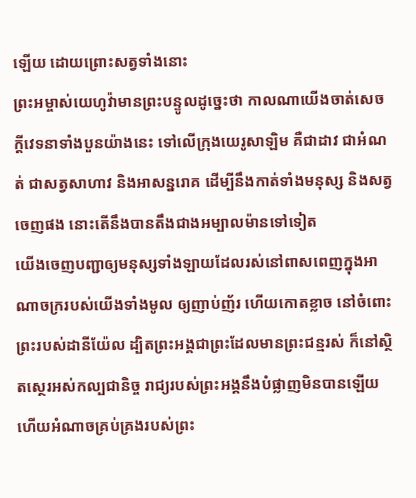ឡើយ ដោយព្រោះសត្វទាំងនោះ
ព្រះអម្ចាស់យេហូវ៉ាមានព្រះបន្ទូលដូច្នេះថា កាលណាយើងចាត់សេចក្ដីវេទនាទាំងបួនយ៉ាងនេះ ទៅលើក្រុងយេរូសាឡិម គឺជាដាវ ជាអំណត់ ជាសត្វសាហាវ និងអាសន្នរោគ ដើម្បីនឹងកាត់ទាំងមនុស្ស និងសត្វចេញផង នោះតើនឹងបានតឹងជាងអម្បាលម៉ានទៅទៀត
យើងចេញបញ្ជាឲ្យមនុស្សទាំងឡាយដែលរស់នៅពាសពេញក្នុងអាណាចក្ររបស់យើងទាំងមូល ឲ្យញាប់ញ័រ ហើយកោតខ្លាច នៅចំពោះព្រះរបស់ដានីយ៉ែល ដ្បិតព្រះអង្គជាព្រះដែលមានព្រះជន្មរស់ ក៏នៅស្ថិតស្ថេរអស់កល្បជានិច្ច រាជ្យរបស់ព្រះអង្គនឹងបំផ្លាញមិនបានឡើយ ហើយអំណាចគ្រប់គ្រងរបស់ព្រះ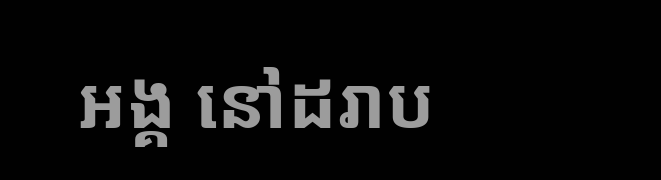អង្គ នៅដរាប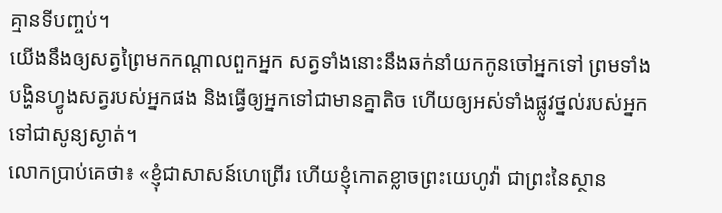គ្មានទីបញ្ចប់។
យើងនឹងឲ្យសត្វព្រៃមកកណ្ដាលពួកអ្នក សត្វទាំងនោះនឹងឆក់នាំយកកូនចៅអ្នកទៅ ព្រមទាំងបង្ហិនហ្វូងសត្វរបស់អ្នកផង និងធ្វើឲ្យអ្នកទៅជាមានគ្នាតិច ហើយឲ្យអស់ទាំងផ្លូវថ្នល់របស់អ្នកទៅជាសូន្យស្ងាត់។
លោកប្រាប់គេថា៖ «ខ្ញុំជាសាសន៍ហេព្រើរ ហើយខ្ញុំកោតខ្លាចព្រះយេហូវ៉ា ជាព្រះនៃស្ថាន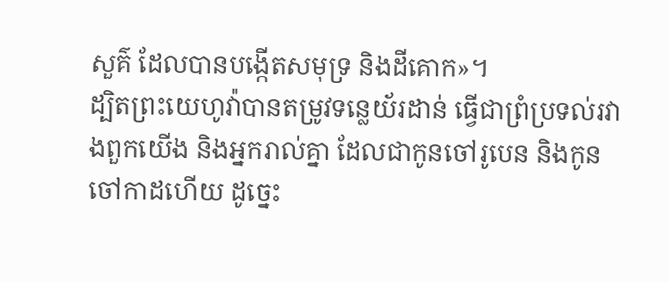សួគ៌ ដែលបានបង្កើតសមុទ្រ និងដីគោក»។
ដ្បិតព្រះយេហូវ៉ាបានតម្រូវទន្លេយ័រដាន់ ធ្វើជាព្រំប្រទល់រវាងពួកយើង និងអ្នករាល់គ្នា ដែលជាកូនចៅរូបេន និងកូនចៅកាដហើយ ដូច្នេះ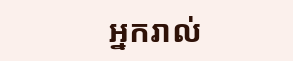អ្នករាល់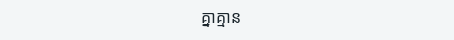គ្នាគ្មាន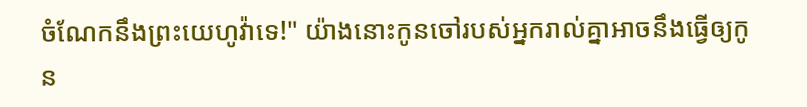ចំណែកនឹងព្រះយេហូវ៉ាទេ!" យ៉ាងនោះកូនចៅរបស់អ្នករាល់គ្នាអាចនឹងធ្វើឲ្យកូន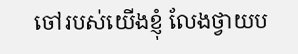ចៅរបស់យើងខ្ញុំ លែងថ្វាយប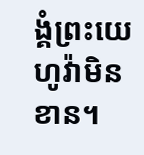ង្គំព្រះយេហូវ៉ាមិនខាន។